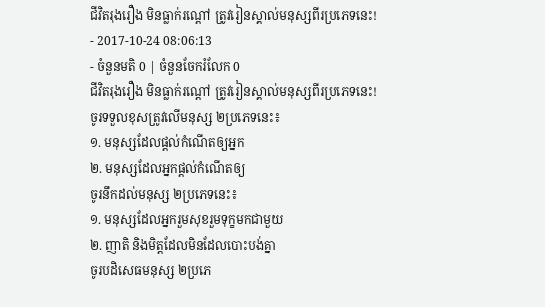ជីវិតរុងរឿង មិនធ្លាក់រណ្ដៅ ត្រូវរៀនស្គាល់មនុស្សពីរប្រភេទនេះ!
- 2017-10-24 08:06:13
- ចំនួនមតិ 0 | ចំនួនចែករំលែក 0
ជីវិតរុងរឿង មិនធ្លាក់រណ្ដៅ ត្រូវរៀនស្គាល់មនុស្សពីរប្រភេទនេះ!
ចូរទទួលខុសត្រូវលើមនុស្ស ២ប្រភេទនេះ៖
១. មនុស្សដែលផ្ដល់កំណើតឲ្យអ្នក
២. មនុស្សដែលអ្នកផ្ដល់កំណើតឲ្យ
ចូរនឹកដល់មនុស្ស ២ប្រភេទនេះ៖
១. មនុស្សដែលអ្នករួមសុខរួមទុក្ខមកជាមួយ
២. ញាតិ និងមិត្តដែលមិនដែលបោះបង់គ្នា
ចូរបដិសេធមនុស្ស ២ប្រភេ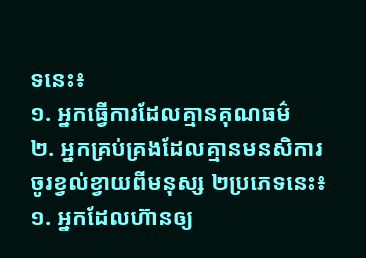ទនេះ៖
១. អ្នកធ្វើការដែលគ្មានគុណធម៌
២. អ្នកគ្រប់គ្រងដែលគ្មានមនសិការ
ចូរខ្វល់ខ្វាយពីមនុស្ស ២ប្រភេទនេះ៖
១. អ្នកដែលហ៊ានឲ្យ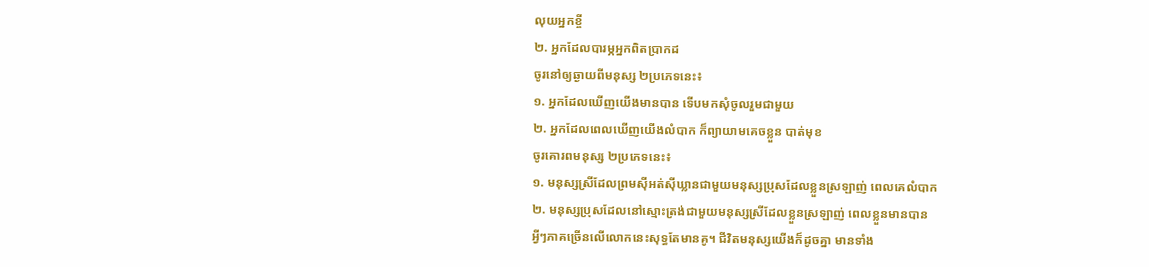លុយអ្នកខ្ចី
២. អ្នកដែលបារម្ភអ្នកពិតប្រាកដ
ចូរនៅឲ្យឆ្ងាយពីមនុស្ស ២ប្រភេទនេះ៖
១. អ្នកដែលឃើញយើងមានបាន ទើបមកសុំចូលរួមជាមួយ
២. អ្នកដែលពេលឃើញយើងលំបាក ក៏ព្យាយាមគេចខ្លួន បាត់មុខ
ចូរគោរពមនុស្ស ២ប្រភេទនេះ៖
១. មនុស្សស្រីដែលព្រមស៊ីអត់ស៊ីឃ្លានជាមួយមនុស្សប្រុសដែលខ្លួនស្រឡាញ់ ពេលគេលំបាក
២. មនុស្សប្រុសដែលនៅស្មោះត្រង់ជាមួយមនុស្សស្រីដែលខ្លួនស្រឡាញ់ ពេលខ្លួនមានបាន
អ្វីៗភាគច្រើនលើលោកនេះសុទ្ធតែមានគូ។ ជីវិតមនុស្សយើងក៏ដូចគ្នា មានទាំង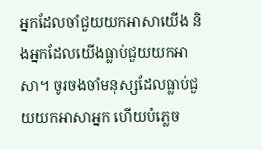អ្នកដែលចាំជួយយកអាសាយើង និងអ្នកដែលយើងធ្លាប់ជួយយកអាសា។ ចូរចងចាំមនុស្សដែលធ្លាប់ជួយយកអាសាអ្នក ហើយបំភ្លេច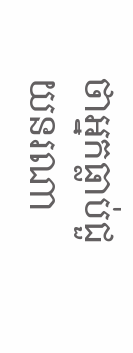ថាអ្នកធ្លាប់ជួយនរណា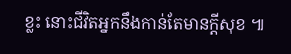ខ្លះ នោះជីវិតអ្នកនឹងកាន់តែមានក្ដីសុខ ៕